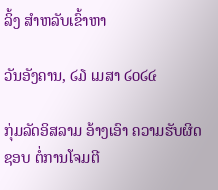ລິ້ງ ສຳຫລັບເຂົ້າຫາ

ວັນອັງຄານ, ໒໓ ເມສາ ໒໐໒໔

ກຸ່ມລັດອິສລາມ ອ້າງເອົາ ຄວາມຮັບຜິດຊອບ ຕໍ່ການໂຈມຕີ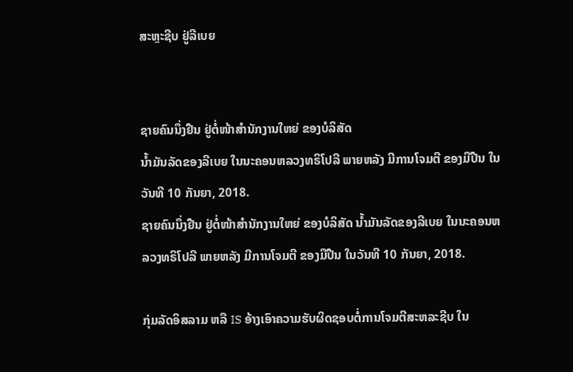ສະຫຼະຊີບ ຢູ່ລີເບຍ


ຊາຍຄົນນຶ່ງຢືນ ຢູ່ຕໍ່ໜ້າສໍານັກງານໃຫຍ່ ຂອງບໍລິສັດ
ນໍ້າມັນລັດຂອງລີເບຍ ໃນນະຄອນຫລວງທຣິໂປລີ ພາຍຫລັງ ມີການໂຈມຕີ ຂອງມືປືນ ໃນວັນທີ 10 ກັນຍາ, 2018.
ຊາຍຄົນນຶ່ງຢືນ ຢູ່ຕໍ່ໜ້າສໍານັກງານໃຫຍ່ ຂອງບໍລິສັດ ນໍ້າມັນລັດຂອງລີເບຍ ໃນນະຄອນຫລວງທຣິໂປລີ ພາຍຫລັງ ມີການໂຈມຕີ ຂອງມືປືນ ໃນວັນທີ 10 ກັນຍາ, 2018.

ກຸ່ມລັດອິສລາມ ຫລື IS ອ້າງເອົາຄວາມຮັບຜິດຊອບຕໍ່ການໂຈມຕີສະຫລະຊີບ ໃນ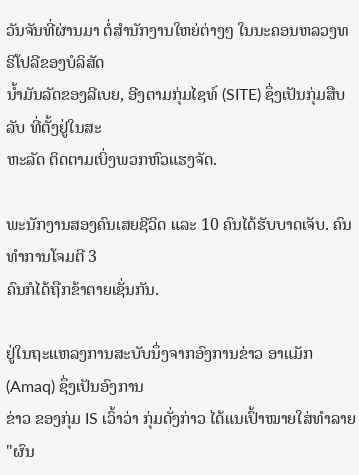ວັນຈັນທີ່ຜ່ານມາ ຕໍ່ສໍານັກງານໃຫຍ່ຕ່າງໆ ໃນນະຄອນຫລວງທຣິໂປລີຂອງບໍລິສັດ
ນໍ້າມັນລັດຂອງລີເບຍ, ອີງຕາມກຸ່ມໄຊທ໌ (SITE) ຊຶ່ງເປັນກຸ່ມສືບລັບ ທີ່ຕັ້ງຢູ່ໃນສະ
ຫະລັດ ຕິດຕາມເບິ່ງພວກຫົວແຮງຈັດ.

ພະນັກງານສອງຄົນເສຍຊີວິດ ແລະ 10 ຄົນໄດ້ຮັບບາດເຈັບ. ຄົນທໍາການໂຈມຕີ 3
ຄົນກໍໄດ້ຖືກຂ້າຕາຍເຊັ່ນກັນ.

ຢູ່ໃນຖະແຫລງການສະບັບນຶ່ງຈາກອົງການຂ່າວ ອາແມັກ (Amaq) ຊຶ່ງເປັນອົງການ
ຂ່າວ ຂອງກຸ່ມ IS ເວົ້າວ່າ ກຸ່ມດັ່ງກ່າວ ໄດ້ແນເປົ້າໝາຍໃສ່ທໍາລາຍ "ຜົນ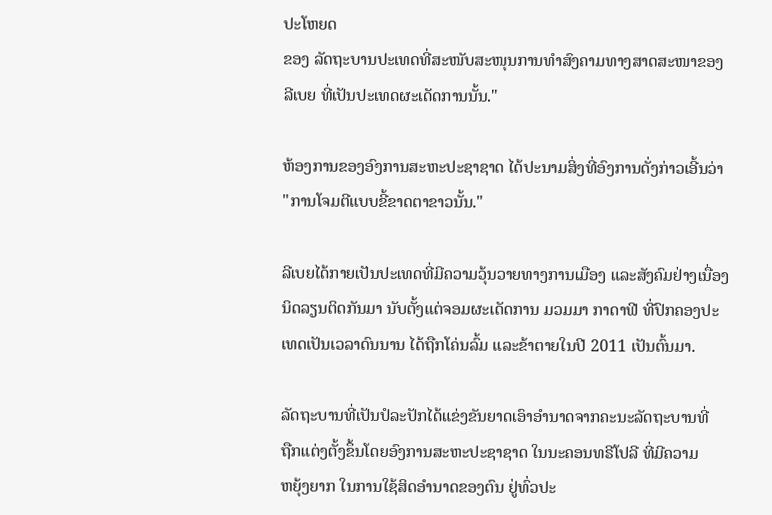ປະໂຫຍດ
ຂອງ ລັດຖະບານປະເທດທີ່ສະໜັບສະໜຸນການທໍາສົງຄາມທາງສາດສະໜາຂອງ
ລີເບຍ ທີ່ເປັນປະເທດຜະເດັດການນັ້ນ."

ຫ້ອງການຂອງອົງການສະຫະປະຊາຊາດ ໄດ້ປະນາມສິ່ງທີ່ອົງການດັ່ງກ່າວເອີ້ນວ່າ
"ການໂຈມຕີແບບຂີ້ຂາດຕາຂາວນັ້ນ."

ລີເບຍໄດ້ກາຍເປັນປະເທດທີ່ມີຄວາມວຸ້ນວາຍທາງການເມືອງ ແລະສັງຄົມຢ່າງເນື່ອງ
ນິດລຽນຕິດກັນມາ ນັບຕັ້ງແຕ່ຈອມຜະເດັດການ ມວມມາ ກາດາຟີ ທີ່ປົກຄອງປະ
ເທດເປັນເວລາດົນນານ ໄດ້ຖືກໂຄ່ນລົ້ມ ແລະຂ້າຕາຍໃນປີ 2011 ເປັນຕົ້ນມາ.

ລັດຖະບານທີ່ເປັນປໍລະປັກໄດ້ແຂ່ງຂັນຍາດເອົາອໍານາດຈາກຄະນະລັດຖະບານທີ່
ຖືກແຕ່ງຕັ້ງຂຶ້ນໂດຍອົງການສະຫະປະຊາຊາດ ໃນນະຄອນທຣີໂປລີ ທີ່ມີຄວາມ
ຫຍຸ້ງຍາກ ໃນການໃຊ້ສິດອໍານາດຂອງຕົນ ຢູ່ທົ່ວປະ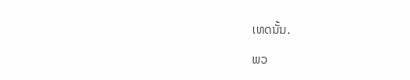ເທດນັ້ນ.

ພວ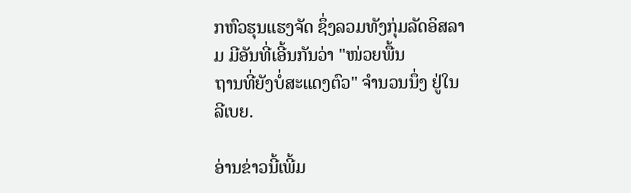ກຫົວຮຸນແຮງຈັດ ຊຶ່ງລວມທັງກຸ່ມລັດອິສລາມ ມີອັນທີ່ເອີ້ນກັນວ່າ "ໜ່ວຍພື້ນ
ຖານທີ່ຍັງບໍ່ສະແດງຕົວ" ຈໍານວນນຶ່ງ ຢູ່ໃນລີເບຍ.

ອ່ານຂ່າວນີ້ເພີ້ມ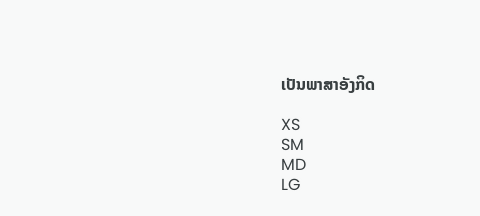ເປັນພາສາອັງກິດ

XS
SM
MD
LG